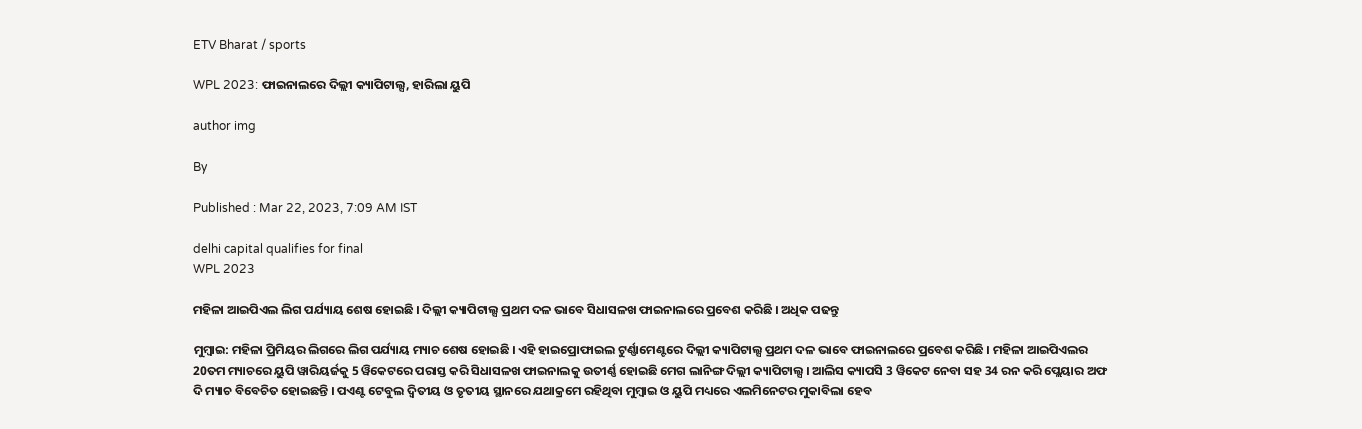ETV Bharat / sports

WPL 2023: ଫାଇନାଲରେ ଦିଲ୍ଲୀ କ୍ୟାପିଟାଲ୍ସ, ହାରିଲା ୟୁପି

author img

By

Published : Mar 22, 2023, 7:09 AM IST

delhi capital qualifies for final
WPL 2023

ମହିଳା ଆଇପିଏଲ ଲିଗ ପର୍ଯ୍ୟାୟ ଶେଷ ହୋଇଛି । ଦିଲ୍ଲୀ କ୍ୟାପିଟାଲ୍ସ ପ୍ରଥମ ଦଳ ଭାବେ ସିଧାସଳଖ ଫାଇନାଲରେ ପ୍ରବେଶ କରିଛି । ଅଧିକ ପଢନ୍ତୁ

ମୁମ୍ବାଇ: ମହିଳା ପ୍ରିମିୟର ଲିଗରେ ଲିଗ ପର୍ଯ୍ୟାୟ ମ୍ୟାଚ ଶେଷ ହୋଇଛି । ଏହି ହାଇପ୍ରୋଫାଇଲ ଟୁର୍ଣ୍ଣାମେଣ୍ଟରେ ଦିଲ୍ଲୀ କ୍ୟାପିଟାଲ୍ସ ପ୍ରଥମ ଦଳ ଭାବେ ଫାଇନାଲରେ ପ୍ରବେଶ କରିଛି । ମହିଳା ଆଇପିଏଲର 20ତମ ମ୍ୟାଚରେ ୟୁପି ୱାରିୟର୍ଜକୁ 5 ୱିକେଟରେ ପରାସ୍ତ କରି ସିଧାସଳଖ ଫାଇନାଲକୁ ଉତୀର୍ଣ୍ଣ ହୋଇଛି ମେଗ ଲାନିଙ୍ଗ ଦିଲ୍ଲୀ କ୍ୟାପିଟାଲ୍ସ । ଆଲିସ କ୍ୟାପସି 3 ୱିକେଟ ନେବା ସହ 34 ରନ କରି ପ୍ଲେୟାର ଅଫ ଦି ମ୍ୟାଚ ବିବେଚିତ ହୋଇଛନ୍ତି । ପଏଣ୍ଟ ଟେବୁଲ ଦ୍ବିତୀୟ ଓ ତୃତୀୟ ସ୍ଥାନରେ ଯଥାକ୍ରମେ ରହିଥିବା ମୁମ୍ବାଇ ଓ ୟୁପି ମଧ୍ୟରେ ଏଲମିନେଟର ମୁକାବିଲା ହେବ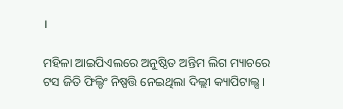।

ମହିଳା ଆଇପିଏଲରେ ଅନୁଷ୍ଠିତ ଅନ୍ତିମ ଲିଗ ମ୍ୟାଚରେ ଟସ ଜିତି ଫିଲ୍ଡିଂ ନିଷ୍ପତ୍ତି ନେଇଥିଲା ଦିଲ୍ଲୀ କ୍ୟାପିଟାଲ୍ସ ।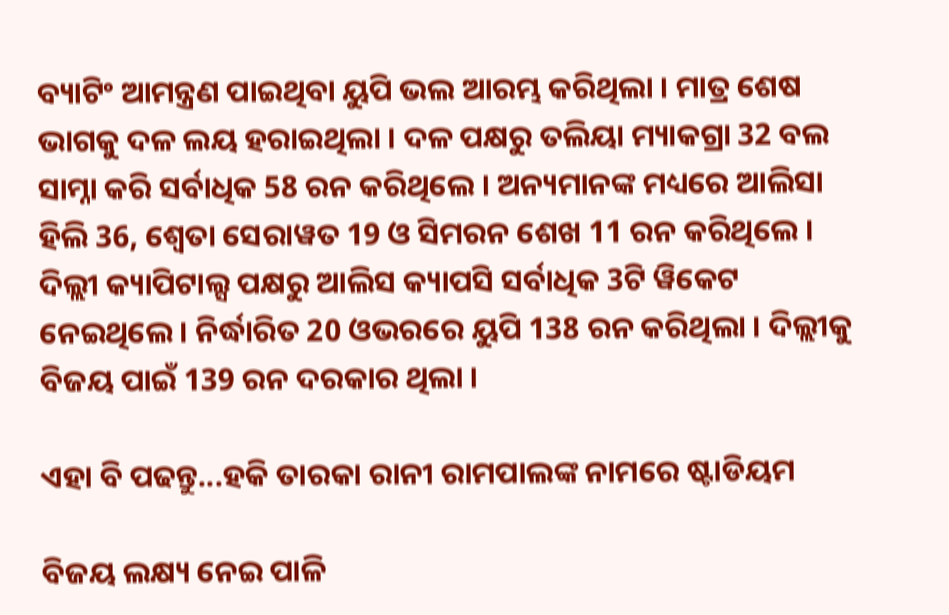ବ୍ୟାଟିଂ ଆମନ୍ତ୍ରଣ ପାଇଥିବା ୟୁପି ଭଲ ଆରମ୍ଭ କରିଥିଲା । ମାତ୍ର ଶେଷ ଭାଗକୁ ଦଳ ଲୟ ହରାଇଥିଲା । ଦଳ ପକ୍ଷରୁ ତଲିୟା ମ୍ୟାକଗ୍ରା 32 ବଲ ସାମ୍ନା କରି ସର୍ବାଧିକ 58 ରନ କରିଥିଲେ । ଅନ୍ୟମାନଙ୍କ ମଧ୍ୟରେ ଆଲିସା ହିଲି 36, ଶ୍ବେତା ସେରାୱତ 19 ଓ ସିମରନ ଶେଖ 11 ରନ କରିଥିଲେ । ଦିଲ୍ଲୀ କ୍ୟାପିଟାଲ୍ସ ପକ୍ଷରୁ ଆଲିସ କ୍ୟାପସି ସର୍ବାଧିକ 3ଟି ୱିକେଟ ନେଇଥିଲେ । ନିର୍ଦ୍ଧାରିତ 20 ଓଭରରେ ୟୁପି 138 ରନ କରିଥିଲା । ଦିଲ୍ଲୀକୁ ବିଜୟ ପାଇଁ 139 ରନ ଦରକାର ଥିଲା ।

ଏହା ବି ପଢନ୍ତୁ...ହକି ତାରକା ରାନୀ ରାମପାଲଙ୍କ ନାମରେ ଷ୍ଟାଡିୟମ

ବିଜୟ ଲକ୍ଷ୍ୟ ନେଇ ପାଳି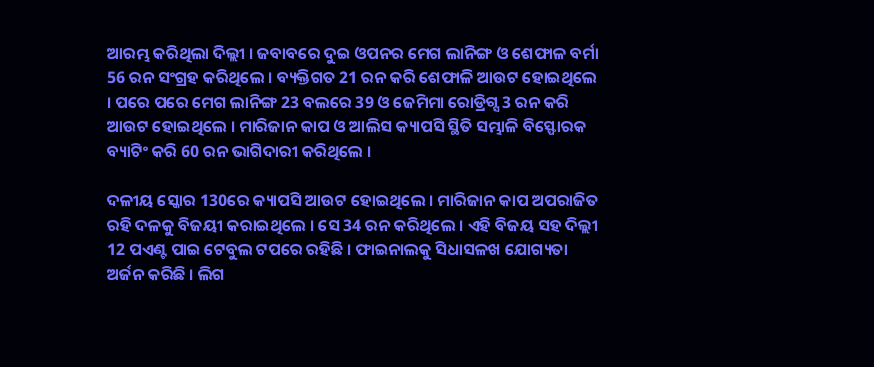ଆରମ୍ଭ କରିଥିଲା ଦିଲ୍ଲୀ । ଜବାବରେ ଦୁଇ ଓପନର ମେଗ ଲାନିଙ୍ଗ ଓ ଶେଫାଳ ବର୍ମା 56 ରନ ସଂଗ୍ରହ କରିଥିଲେ । ବ୍ୟକ୍ତିଗତ 21 ରନ କରି ଶେଫାଳି ଆଉଟ ହୋଇଥିଲେ । ପରେ ପରେ ମେଗ ଲାନିଙ୍ଗ 23 ବଲରେ 39 ଓ ଜେମିମା ରୋଡ୍ରିଗ୍ସ 3 ରନ କରି ଆଉଟ ହୋଇଥିଲେ । ମାରିଜାନ କାପ ଓ ଆଲିସ କ୍ୟାପସି ସ୍ଥିତି ସମ୍ଭାଳି ବିସ୍ଫୋରକ ବ୍ୟାଟିଂ କରି 60 ରନ ଭାଗିଦାରୀ କରିଥିଲେ ।

ଦଳୀୟ ସ୍କୋର 130ରେ କ୍ୟାପସି ଆଉଟ ହୋଇଥିଲେ । ମାରିଜାନ କାପ ଅପରାଜିତ ରହି ଦଳକୁ ବିଜୟୀ କରାଇଥିଲେ । ସେ 34 ରନ କରିଥିଲେ । ଏହି ବିଜୟ ସହ ଦିଲ୍ଲୀ 12 ପଏଣ୍ଟ ପାଇ ଟେବୁଲ ଟପରେ ରହିଛି । ଫାଇନାଲକୁ ସିଧାସଳଖ ଯୋଗ୍ୟତା ଅର୍ଜନ କରିଛି । ଲିଗ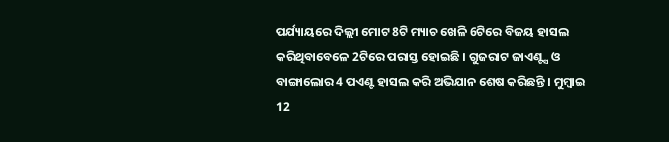ପର୍ଯ୍ୟାୟରେ ଦିଲ୍ଲୀ ମୋଟ 8ଟି ମ୍ୟାଚ ଖେଳି 6ଟିରେ ବିଜୟ ହାସଲ କରିଥିବାବେଳେ 2ଟିରେ ପରାସ୍ତ ହୋଇଛି । ଗୁଜରାଟ ଜାଏଣ୍ଟ୍ସ ଓ ବାଙ୍ଗାଲୋର 4 ପଏଣ୍ଟ ହାସଲ କରି ଅଭିଯାନ ଶେଷ କରିଛନ୍ତି । ମୁମ୍ବାଇ 12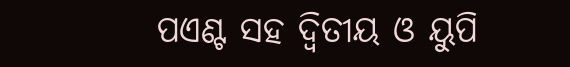ପଏଣ୍ଟ ସହ ଦ୍ବିତୀୟ ଓ ୟୁପି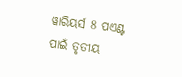ୱାରିୟର୍ସ 8 ପଏଣ୍ଟ ପାଇଁ ତୃତୀୟ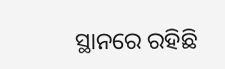ସ୍ଥାନରେ ରହିଛି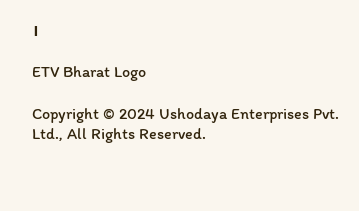।

ETV Bharat Logo

Copyright © 2024 Ushodaya Enterprises Pvt. Ltd., All Rights Reserved.